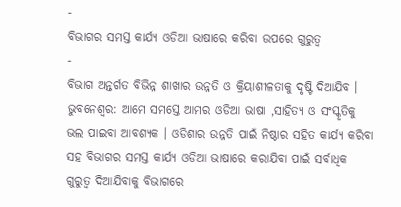-
ବିଭାଗର ସମସ୍ତ କାର୍ଯ୍ୟ ଓଡିଆ ଭାଷାରେ କରିବା ଉପରେ ଗୁରୁତ୍ୱ
-
ବିଭାଗ ଅନ୍ତର୍ଗତ ବିଭିନ୍ନ ଶାଖାର ଉନ୍ନତି ଓ କ୍ରିୟାଶୀଳତାକୁ ଦୃଷ୍ଟି ଦିଆଯିବ ।
ଭୁବନେଶ୍ୱର: ଆମେ ସମସ୍ତେ ଆମର ଓଡିଆ ଭାଷା ,ସାହିତ୍ୟ ଓ ସଂସ୍କୃତିକୁ ଭଲ ପାଇବା ଆବଶ୍ୟକ । ଓଡିଶାର ଉନ୍ନତି ପାଇଁ ନିଷ୍ଠାର ସହିତ କାର୍ଯ୍ୟ କରିବା ସହ ବିଭାଗର ସମସ୍ତ କାର୍ଯ୍ୟ ଓଡିଆ ଭାଷାରେ କରାଯିବା ପାଇଁ ସର୍ବାଧିକ ଗୁରୁତ୍ୱ ଦିଆଯିବାକୁ ବିଭାଗରେ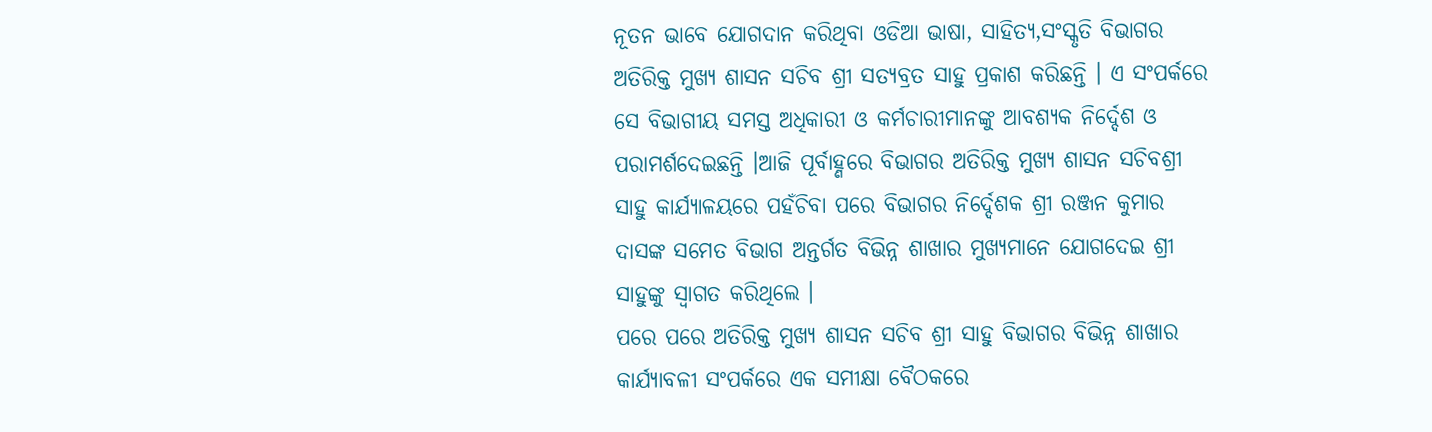ନୂତନ ଭାବେ ଯୋଗଦାନ କରିଥିବା ଓଡିଆ ଭାଷା, ସାହିତ୍ୟ,ସଂସ୍କୃତି ବିଭାଗର ଅତିରିକ୍ତ ମୁଖ୍ୟ ଶାସନ ସଚିବ ଶ୍ରୀ ସତ୍ୟବ୍ରତ ସାହୁ ପ୍ରକାଶ କରିଛନ୍ତି । ଏ ସଂପର୍କରେ ସେ ବିଭାଗୀୟ ସମସ୍ତ ଅଧିକାରୀ ଓ କର୍ମଚାରୀମାନଙ୍କୁ ଆବଶ୍ୟକ ନିର୍ଦ୍ଦେଶ ଓ ପରାମର୍ଶଦେଇଛନ୍ତି ।ଆଜି ପୂର୍ବାହ୍ଣରେ ବିଭାଗର ଅତିରିକ୍ତ ମୁଖ୍ୟ ଶାସନ ସଚିବଶ୍ରୀ ସାହୁ କାର୍ଯ୍ୟାଳୟରେ ପହଁଚିବା ପରେ ବିଭାଗର ନିର୍ଦ୍ଦେଶକ ଶ୍ରୀ ରଞ୍ଜନ କୁମାର ଦାସଙ୍କ ସମେତ ବିଭାଗ ଅନ୍ତର୍ଗତ ବିଭିନ୍ନ ଶାଖାର ମୁଖ୍ୟମାନେ ଯୋଗଦେଇ ଶ୍ରୀ ସାହୁଙ୍କୁ ସ୍ୱାଗତ କରିଥିଲେ ।
ପରେ ପରେ ଅତିରିକ୍ତ ମୁଖ୍ୟ ଶାସନ ସଚିବ ଶ୍ରୀ ସାହୁ ବିଭାଗର ବିଭିନ୍ନ ଶାଖାର କାର୍ଯ୍ୟାବଳୀ ସଂପର୍କରେ ଏକ ସମୀକ୍ଷା ବୈଠକରେ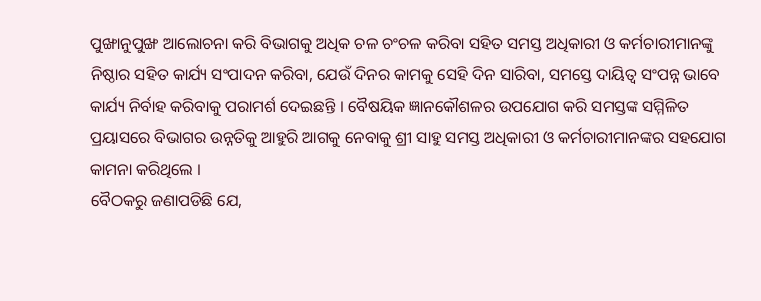ପୁଙ୍ଖାନୁପୁଙ୍ଖ ଆଲୋଚନା କରି ବିଭାଗକୁ ଅଧିକ ଚଳ ଚଂଚଳ କରିବା ସହିତ ସମସ୍ତ ଅଧିକାରୀ ଓ କର୍ମଚାରୀମାନଙ୍କୁ ନିଷ୍ଠାର ସହିତ କାର୍ଯ୍ୟ ସଂପାଦନ କରିବା, ଯେଉଁ ଦିନର କାମକୁ ସେହି ଦିନ ସାରିବା, ସମସ୍ତେ ଦାୟିତ୍ୱ ସଂପନ୍ନ ଭାବେ କାର୍ଯ୍ୟ ନିର୍ବାହ କରିବାକୁ ପରାମର୍ଶ ଦେଇଛନ୍ତି । ବୈଷୟିକ ଜ୍ଞାନକୌଶଳର ଉପଯୋଗ କରି ସମସ୍ତଙ୍କ ସମ୍ମିଳିତ ପ୍ରୟାସରେ ବିଭାଗର ଉନ୍ନତିକୁ ଆହୁରି ଆଗକୁ ନେବାକୁ ଶ୍ରୀ ସାହୁ ସମସ୍ତ ଅଧିକାରୀ ଓ କର୍ମଚାରୀମାନଙ୍କର ସହଯୋଗ କାମନା କରିଥିଲେ ।
ବୈଠକରୁ ଜଣାପଡିଛି ଯେ,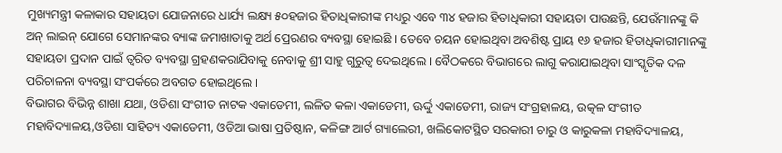ମୁଖ୍ୟମନ୍ତ୍ରୀ କଳାକାର ସହାୟତା ଯୋଜନାରେ ଧାର୍ଯ୍ୟ ଲକ୍ଷ୍ୟ ୫୦ହଜାର ହିତାଧିକାରୀଙ୍କ ମଧ୍ୟରୁ ଏବେ ୩୪ ହଜାର ହିତାଧିକାରୀ ସହାୟତା ପାଉଛନ୍ତି, ଯେଉଁମାନଙ୍କୁ କି ଅନ୍ ଲାଇନ୍ ଯୋଗେ ସେମାନଙ୍କର ବ୍ୟାଙ୍କ ଜମାଖାତାକୁ ଅର୍ଥ ପ୍ରେରଣର ବ୍ୟବସ୍ଥା ହୋଇଛି । ତେବେ ଚୟନ ହୋଇଥିବା ଅବଶିଷ୍ଟ ପ୍ରାୟ ୧୬ ହଜାର ହିତାଧିକାରୀମାନଙ୍କୁ ସହାୟତା ପ୍ରଦାନ ପାଇଁ ତ୍ୱରିତ ବ୍ୟବସ୍ଥା ଗ୍ରହଣକରାଯିବାକୁ ନେବାକୁ ଶ୍ରୀ ସାହୁ ଗୁରୁତ୍ୱ ଦେଇଥିଲେ । ବୈଠକରେ ବିଭାଗରେ ଲାଗୁ କରାଯାଇଥିବା ସାଂସ୍କୃତିକ ଦଳ ପରିଚାଳନା ବ୍ୟବସ୍ଥା ସଂପର୍କରେ ଅବଗତ ହୋଇଥିଲେ ।
ବିଭାଗର ବିଭିନ୍ନ ଶାଖା ଯଥା, ଓଡିଶା ସଂଗୀତ ନାଟକ ଏକାଡେମୀ, ଲଳିତ କଳା ଏକାଡେମୀ, ଊର୍ଦ୍ଦୁ ଏକାଡେମୀ, ରାଜ୍ୟ ସଂଗ୍ରହାଳୟ, ଉତ୍କଳ ସଂଗୀତ ମହାବିଦ୍ୟାଳୟ,ଓଡିଶା ସାହିତ୍ୟ ଏକାଡେମୀ, ଓଡିଆ ଭାଷା ପ୍ରତିଷ୍ଠାନ, କଳିଙ୍ଗ ଆର୍ଟ ଗ୍ୟାଲେରୀ, ଖଲିକୋଟସ୍ଥିତ ସରକାରୀ ଚାରୁ ଓ କାରୁକଳା ମହାବିଦ୍ୟାଳୟ,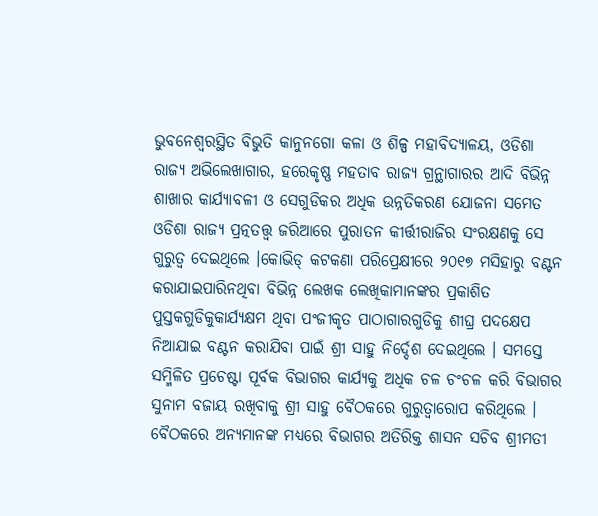ଭୁବନେଶ୍ୱରସ୍ଥିତ ବିଭୁତି କାନୁନଗୋ କଳା ଓ ଶିଳ୍ପ ମହାବିଦ୍ୟାଳୟ, ଓଡିଶା ରାଜ୍ୟ ଅଭିଲେଖାଗାର, ହରେକୃଷ୍ଣ ମହତାବ ରାଜ୍ୟ ଗ୍ରନ୍ଥାଗାରର ଆଦି ବିଭିନ୍ନ ଶାଖାର କାର୍ଯ୍ୟାବଳୀ ଓ ସେଗୁଡିକର ଅଧିକ ଉନ୍ନତିକରଣ ଯୋଜନା ସମେତ ଓଡିଶା ରାଜ୍ୟ ପ୍ରତ୍ନତତ୍ତ୍ୱ ଜରିଆରେ ପୁରାତନ କୀର୍ତ୍ତୀରାଜିର ସଂରକ୍ଷଣକୁ ସେ ଗୁରୁତ୍ୱ ଦେଇଥିଲେ ।କୋଭିଡ୍ କଟକଣା ପରିପ୍ରେକ୍ଷୀରେ ୨୦୧୭ ମସିହାରୁ ବଣ୍ଟନ କରାଯାଇପାରିନଥିବା ବିଭିନ୍ନ ଲେଖକ ଲେଖିକାମାନଙ୍କର ପ୍ରକାଶିତ ପୁସ୍ତକଗୁଡିକୁକାର୍ଯ୍ୟକ୍ଷମ ଥିବା ପଂଜୀକୃତ ପାଠାଗାରଗୁଡିକୁ ଶୀଘ୍ର ପଦକ୍ଷେପ ନିଆଯାଇ ବଣ୍ଟନ କରାଯିବା ପାଇଁ ଶ୍ରୀ ସାହୁ ନିର୍ଦ୍ଦେଶ ଦେଇଥିଲେ । ସମସ୍ତେ ସମ୍ମିଳିତ ପ୍ରଚେଷ୍ଟା ପୂର୍ବକ ବିଭାଗର କାର୍ଯ୍ୟକୁ ଅଧିକ ଚଳ ଚଂଚଳ କରି ବିଭାଗର ସୁନାମ ବଜାୟ ରଖିବାକୁ ଶ୍ରୀ ସାହୁ ବୈଠକରେ ଗୁରୁତ୍ୱାରୋପ କରିଥିଲେ । ବୈଠକରେ ଅନ୍ୟମାନଙ୍କ ମଧ୍ୟରେ ବିଭାଗର ଅତିରିକ୍ତ ଶାସନ ସଚିବ ଶ୍ରୀମତୀ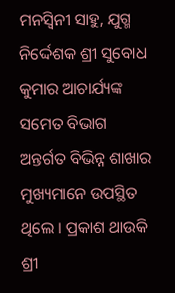ମନସ୍ୱିନୀ ସାହୁ, ଯୁଗ୍ମ ନିର୍ଦ୍ଦେଶକ ଶ୍ରୀ ସୁବୋଧ କୁମାର ଆଚାର୍ଯ୍ୟଙ୍କ ସମେତ ବିଭାଗ ଅନ୍ତର୍ଗତ ବିଭିନ୍ନ ଶାଖାର ମୁଖ୍ୟମାନେ ଉପସ୍ଥିତ ଥିଲେ । ପ୍ରକାଶ ଥାଉକି ଶ୍ରୀ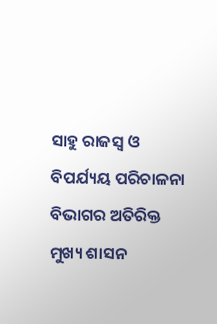ସାହୁ ରାଜସ୍ୱ ଓ ବିପର୍ଯ୍ୟୟ ପରିଚାଳନା ବିଭାଗର ଅତିରିକ୍ତ ମୁଖ୍ୟ ଶାସନ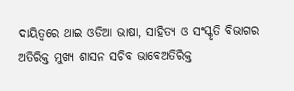ଦାୟିତ୍ୱରେ ଥାଇ ଓଡିଆ ଭାଷା, ସାହିତ୍ୟ ଓ ସଂସ୍କୃତି ବିଭାଗର ଅତିରିକ୍ତ ମୁଖ୍ୟ ଶାସନ ସଚିବ ଭାବେଅତିରିକ୍ତ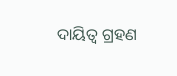ଦାୟିତ୍ୱ ଗ୍ରହଣ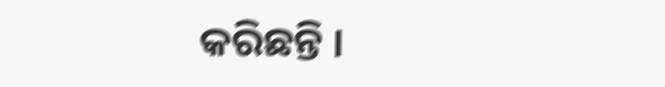କରିଛନ୍ତି ।